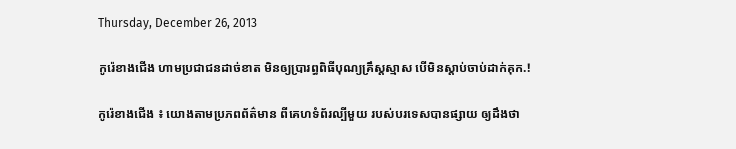Thursday, December 26, 2013

កូរ៉េខាងជើង ហាមប្រជាជនដាច់ខាត មិនឲ្យប្រារព្ធពិធីបុណ្យគ្រឹស្តស្មាស បើមិនស្ដាប់ចាប់ដាក់គុក.!

កូរ៉េខាងជើង ៖ យោងតាមប្រភពព័ត៌មាន ពីគេហទំព័រល្បីមួយ របស់បរទេសបានផ្សាយ ឲ្យដឹងថា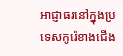អាជ្ញាធរនៅក្នុងប្រទេសកូរ៉េខាងជើង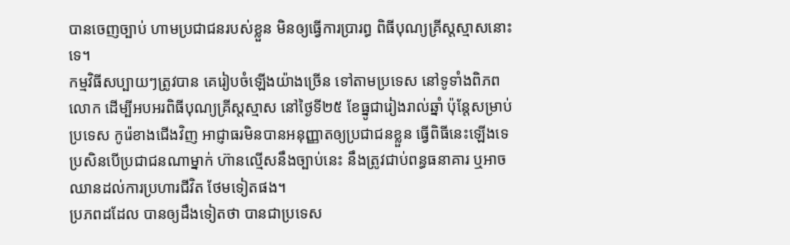បានចេញច្បាប់ ហាមប្រជាជនរបស់ខ្លួន មិនឲ្យធ្វើការប្រារព្ធ ពិធីបុណ្យគ្រីស្តស្មាសនោះទេ។
កម្មវិធីសប្បាយៗត្រូវបាន គេរៀបចំឡើងយ៉ាងច្រើន ទៅតាមប្រទេស នៅទូទាំងពិភពលោក ដើម្បីអបអរពិធីបុណ្យគ្រីស្តស្មាស នៅថ្ងៃទី២៥ ខែធ្នូជារៀងរាល់ឆ្នាំ ប៉ុន្តែសម្រាប់ប្រទេស កូរ៉េខាងជើងវិញ អាជ្ញាធរមិនបានអនុញ្ញាតឲ្យប្រជាជនខ្លួន ធ្វើពិធីនេះឡើងទេ ប្រសិនបើប្រជាជនណាម្នាក់ ហ៊ានល្មើសនឹងច្បាប់នេះ នឹងត្រូវជាប់ពន្ធធនាគារ ឬអាចឈានដល់ការប្រហារជីវិត ថែមទៀតផង។
ប្រភពដដែល បានឲ្យដឹងទៀតថា បានជាប្រទេស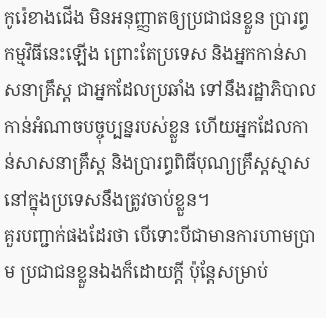កូរ៉េខាងជើង មិនអនុញ្ញាតឲ្យប្រជាជនខ្លួន ប្រារព្ធកម្មវិធីនេះឡើង ព្រោះតែប្រទេស និងអ្នកកាន់សាសនាគ្រឹស្ត ជាអ្នកដែលប្រឆាំង ទៅនឹងរដ្ឋាភិបាល កាន់អំណាចបច្ចុប្បន្នរបស់ខ្លួន ហើយអ្នកដែលកាន់សាសនាគ្រឹស្ត និងប្រារព្ធពិធីបុណ្យគ្រឹស្តស្មាស នៅក្នុងប្រទេសនឹងត្រូវចាប់ខ្លួន។
គួរបញ្ជាក់ផងដែរថា បើទោះបីជាមានការហាមប្រាម ប្រជាជនខ្លួនឯងក៏ដោយក្តី ប៉ុន្តែសម្រាប់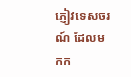ភ្ញៀវទេសចរណ៍ ដែលមកក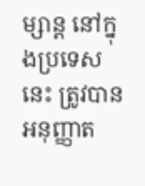ម្សាន្ត នៅក្នុងប្រទេសនេះ ត្រូវបានអនុញ្ញាត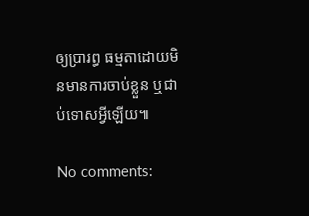ឲ្យប្រារព្ធ ធម្មតាដោយមិនមានការចាប់ខ្លួន ឬជាប់ទោសអ្វីឡើយ៕

No comments: